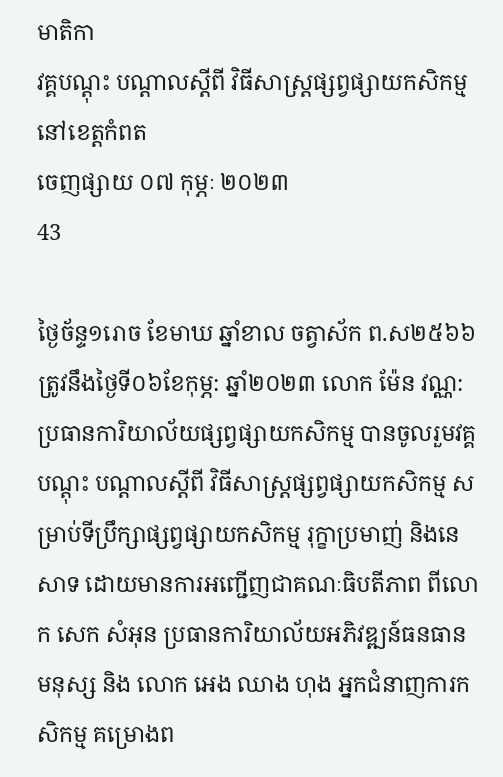មាតិកា
វគ្គបណ្តុះ បណ្តាលស្តីពី វិធីសាស្រ្តផ្សព្វផ្សាយកសិកម្ម នៅខេត្តកំពត
ចេញផ្សាយ ០៧ កុម្ភៈ ២០២៣
43

ថ្ងៃច័ន្ទ១រោច ខែមាឃ ឆ្នាំខាល ចត្វាស័ក ព.ស២៥៦៦ ត្រូវនឹងថ្ងៃទី០៦ខែកុម្ភ: ឆ្នាំ២០២៣ លោក ម៉ែន វណ្ណ: ប្រធានការិយាល័យផ្សព្វផ្សាយកសិកម្ម បានចូលរួមវគ្គបណ្តុះ បណ្តាលស្តីពី វិធីសាស្រ្តផ្សព្វផ្សាយកសិកម្ម សម្រាប់ទីប្រឹក្សាផ្សព្វផ្សាយកសិកម្ម រុក្ខាប្រមាញ់ និងនេសាទ ដោយមានការអញ្ជើញជាគណៈធិបតីភាព ពីលោក សេក សំអុន ប្រធានការិយាល័យអភិវឌ្ឍន៍ធនធានមនុស្ស និង លោក អេង ឈាង ហុង អ្នកជំនាញការកសិកម្ម គម្រោងព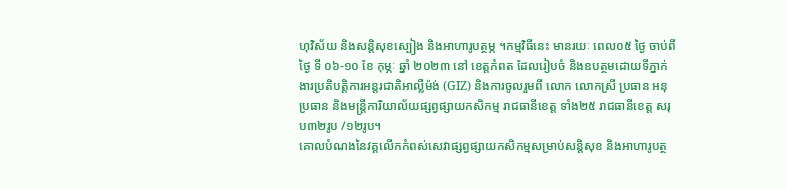ហុវិស័យ និងសន្តិសុខស្បៀង និងអាហារូបត្ថម្ភ ។កម្មវិធីនេះ មានរយៈ ពេល០៥ ថ្ងៃ ចាប់ពីថ្ងៃ ទី ០៦-១០ ខែ កុម្ភៈ ឆ្នាំ ២០២៣ នៅ ខេត្តកំពត ដែលរៀបចំ និងឧបត្ថមដោយទីភ្នាក់ងារប្រតិបត្តិការអន្តរជាតិអាល្លឺម៉ង់ (GIZ) និងការចូលរួមពី លោក លោកស្រី ប្រធាន អនុប្រធាន និងមន្រ្តីការិយាល័យផ្សព្វផ្សាយកសិកម្ម រាជធានីខេត្ត ទាំង២៥ រាជធានីខេត្ត សរុប៣២រូប /១២រូប។
គោលបំណងនៃវគ្គលើកកំពស់សេវាផ្សព្វផ្សាយកសិកម្មសម្រាប់សន្តិសុខ និងអាហារូបត្ថ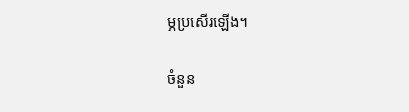ម្ភប្រសើរឡើង។

ចំនួន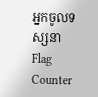អ្នកចូលទស្សនា
Flag Counter